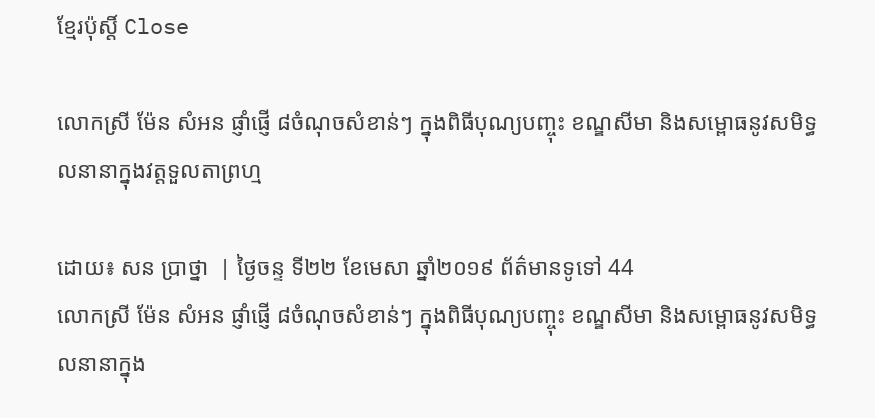ខ្មែរប៉ុស្ដិ៍ Close

លោកស្រី ម៉ែន សំអន ផ្ញាំផ្ញើ ៨ចំណុចសំខាន់ៗ ក្នុងពិធីបុណ្យបញ្ចុះ ខណ្ឌសីមា និងសម្ពោធនូវសមិទ្ធលនានាក្នុងវត្តទួលតាព្រហ្ម

ដោយ៖ សន ប្រាថ្នា  | ថ្ងៃចន្ទ ទី២២ ខែមេសា ឆ្នាំ២០១៩ ព័ត៌មានទូទៅ 44
លោកស្រី ម៉ែន សំអន ផ្ញាំផ្ញើ ៨ចំណុចសំខាន់ៗ ក្នុងពិធីបុណ្យបញ្ចុះ ខណ្ឌសីមា និងសម្ពោធនូវសមិទ្ធលនានាក្នុង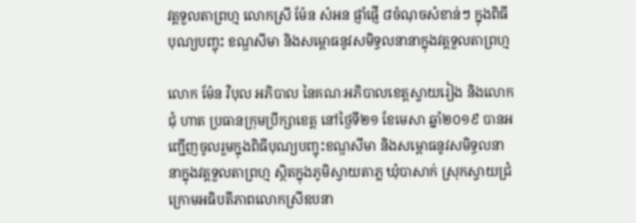វត្តទួលតាព្រហ្ម លោកស្រី ម៉ែន សំអន ផ្ញាំផ្ញើ ៨ចំណុចសំខាន់ៗ ក្នុងពិធីបុណ្យបញ្ចុះ ខណ្ឌសីមា និងសម្ពោធនូវសមិទ្ធលនានាក្នុងវត្តទួលតាព្រហ្ម

លោក ម៉ែន វិបុល អភិបាល នៃគណៈអភិបាលខេត្តស្វាយរៀង និងលោក ជុំ ហាត ប្រធានក្រុមប្រឹក្សាខេត្ត នៅថ្ងៃទី២១ ខែមេសា ឆ្នាំ២០១៩ បានអញ្ជើញចូលរួមក្នុងពិធីបុណ្យបញ្ចុះខណ្ឌសីមា និងសម្ពោធនូវសមិទ្ធលនានាក្នុងវត្តទួលតាព្រហ្ម ស្ថិតក្នុងភូមិស្វាយតាភ្ល ឃុំបាសាក់ ស្រុកស្វាយជ្រំ ក្រោមអធិបតីភាពលោកស្រីឧបនា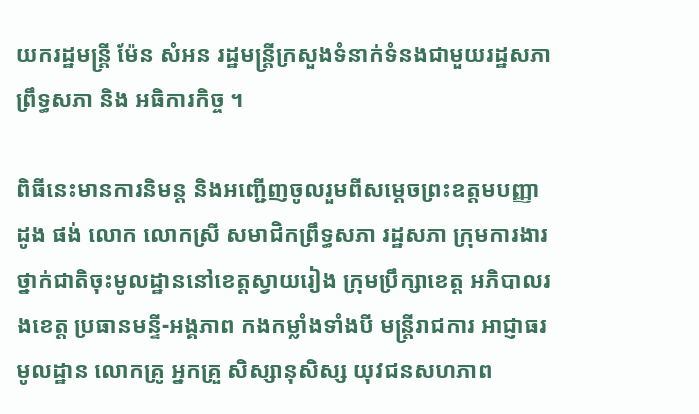យករដ្ឋមន្ត្រី ម៉ែន សំអន រដ្ឋមន្ត្រីក្រសួងទំនាក់ទំនងជាមួយរដ្ឋសភា ព្រឹទ្ធសភា និង អធិការកិច្ច ។

ពិធីនេះមានការនិមន្ត និងអញ្ជើញចូលរួមពីសម្ដេចព្រះឧត្ដមបញ្ញា ដូង ផង់ លោក លោកស្រី សមាជិកព្រឹទ្ធសភា រដ្ឋសភា ក្រុមការងារថ្នាក់ជាតិចុះមូលដ្ឋាននៅខេត្តស្វាយរៀង ក្រុមប្រឹក្សាខេត្ត អភិបាលរងខេត្ត ប្រធានមន្ទី-អង្គភាព កងកម្លាំងទាំងបី មន្ត្រីរាជការ អាជ្ញាធរមូលដ្ឋាន លោកគ្រូ អ្នកគ្រួ សិស្សានុសិស្ស យុវជនសហភាព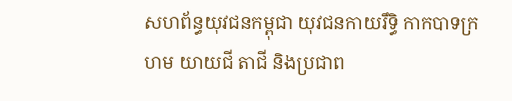សហព័ន្ធយុវជនកម្ពុជា យុវជនកាយរឹទ្ធិ កាកបាទក្រហម យាយជី តាជី និងប្រជាព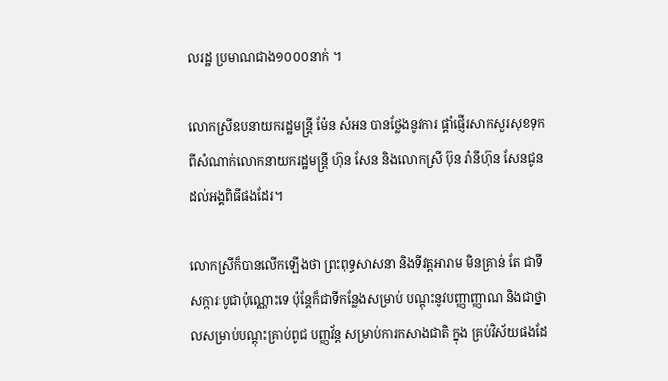លរដ្ឋ ប្រមាណជាង១០០០នាក់ ។

លោកស្រីឧបនាយករដ្ឋមន្ត្រី ម៉ែន សំអន បានថ្លែងនូវការ ផ្តាំផ្ញើរសាកសួរសុខទុកពីសំណាក់លោកនាយករដ្ឋមន្រ្ដី ហ៊ុន សែន និងលោកស្រី ប៊ុន រ៉ានីហ៊ុន សែនជូនដល់អង្គពិធីផងដែរ។

លោកស្រីក៏បានលើកឡើងថា ព្រះពុទ្ធសាសនា និងទីវត្តអារាម មិនគ្រាន់ តែ ជាទីសក្ការៈបូជាប៉ុណ្ណោះទេ ប៉ុន្តែក៏ជាទីកន្លែងសម្រាប់ បណ្តុះនូវបញ្ញាញ្ញាណ និងជាថ្នាលសម្រាប់បណ្តុះគ្រាប់ពូជ បញ្ញវ័ន្ត សម្រាប់ការកសាងជាតិ ក្នុង គ្រប់វិស័យផងដែ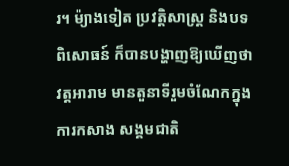រ។ ម៉្យាងទៀត ប្រវត្តិសាស្ត្រ និងបទពិសោធន៍ ក៏បានបង្ហាញឱ្យឃើញថា វត្តអារាម មានតួនាទីរួមចំណែកក្នុងការកសាង សង្គមជាតិ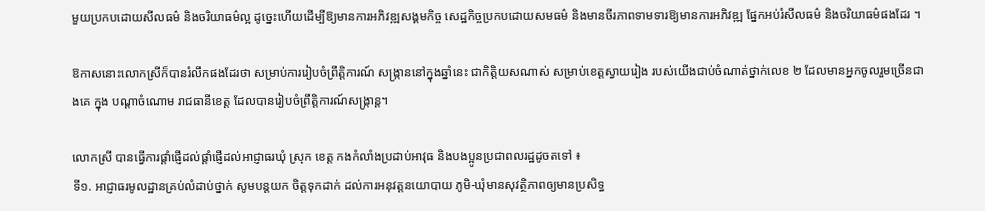មួយប្រកបដោយសីលធម៌ និងចរិយាធម៌ល្អ ដូច្នេះហើយដើម្បីឱ្យមានការអភិវឌ្ឍសង្គមកិច្ច សេដ្ឋកិច្ចប្រកបដោយសមធម៌ និងមានចីរភាពទាមទារឱ្យមានការអភិវឌ្ឍ ផ្នែកអប់រំសីលធម៌ និងចរិយាធម៌ផងដែរ ។

ឱកាសនោះលោកស្រីក៏បានរំលឹកផងដែរថា សម្រាប់ការរៀបចំព្រឹត្តិការណ៍ សង្ក្រាននៅក្នុងឆ្នាំនេះ ជាកិត្តិយសណាស់ សម្រាប់ខេត្តស្វាយរៀង របស់យើងជាប់ចំណាត់ថ្នាក់លេខ ២ ដែលមានអ្នកចូលរួមច្រើនជាងគេ ក្នុង បណ្តាចំណោម រាជធានីខេត្ត ដែលបានរៀបចំព្រឹត្តិការណ៍សង្ក្រាន្ត។

លោកស្រី បានធ្វើការផ្តាំផ្ញើដល់ផ្តាំផ្ញើដល់អាជ្ញាធរឃុំ ស្រុក ខេត្ត កងកំលាំងប្រដាប់អាវុធ និងបងប្អូនប្រជាពលរដ្ឋដូចតទៅ ៖
ទី១. អាជ្ញាធរមូលដ្ឋានគ្រប់លំដាប់ថ្នាក់ សូមបន្តយក ចិត្តទុកដាក់ ដល់ការអនុវត្តនយោបាយ ភូមិ-ឃុំមានសុវត្ថិភាពឲ្យមានប្រសិទ្ធ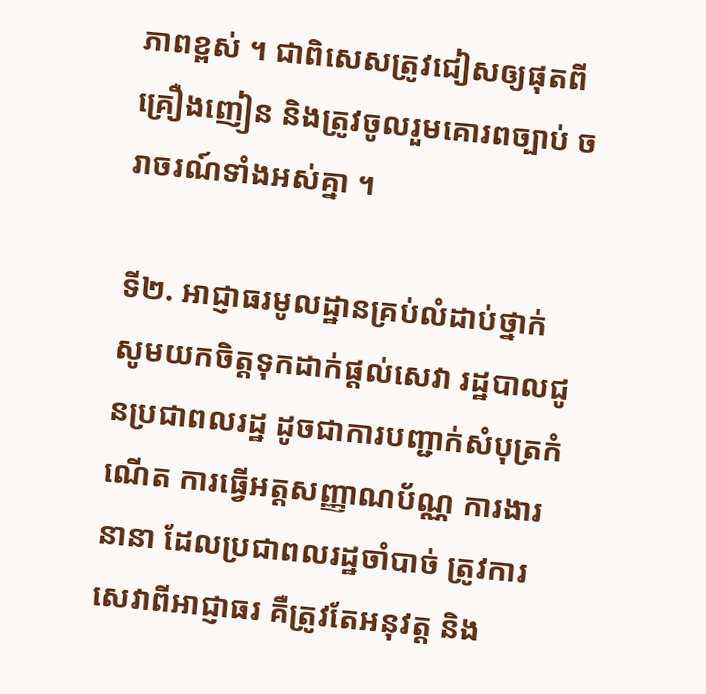ភាពខ្ពស់ ។ ជាពិសេសត្រូវជៀសឲ្យផុតពីគ្រឿងញៀន និងត្រូវចូលរួមគោរពច្បាប់ ចរាចរណ៍ទាំងអស់គ្នា ។

ទី២. អាជ្ញាធរមូលដ្ឋានគ្រប់លំដាប់ថ្នាក់ សូមយកចិត្តទុកដាក់ផ្តល់សេវា រដ្ឋបាលជូនប្រជាពលរដ្ឋ ដូចជាការបញ្ជាក់សំបុត្រកំណើត ការធ្វើអត្តសញ្ញាណប័ណ្ណ ការងារនានា ដែលប្រជាពលរដ្ឋចាំបាច់ ត្រូវការសេវាពីអាជ្ញាធរ គឺត្រូវតែអនុវត្ត និង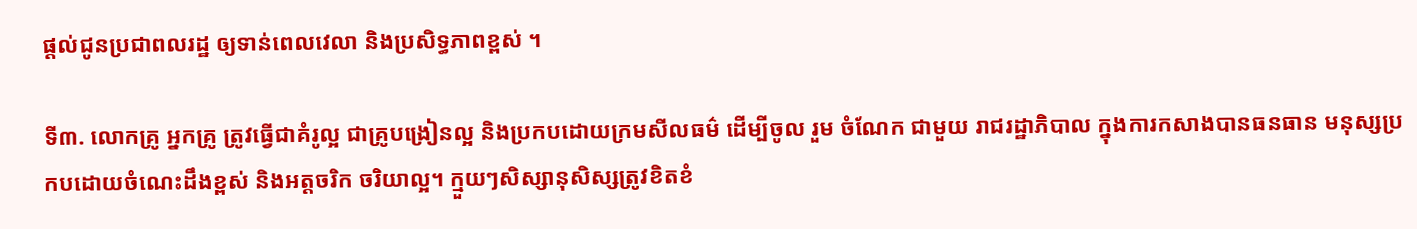ផ្តល់ជូនប្រជាពលរដ្ឋ ឲ្យទាន់ពេលវេលា និងប្រសិទ្ធភាពខ្ពស់ ។

ទី៣. លោកគ្រូ អ្នកគ្រូ ត្រូវធ្វើជាគំរូល្អ ជាគ្រូបង្រៀនល្អ និងប្រកបដោយក្រមសីលធម៌ ដើម្បីចូល រួម ចំណែក ជាមួយ រាជរដ្ឋាភិបាល ក្នុងការកសាងបានធនធាន មនុស្សប្រកបដោយចំណេះដឹងខ្ពស់ និងអត្តចរិក ចរិយាល្អ។ ក្មួយៗសិស្សានុសិស្សត្រូវខិតខំ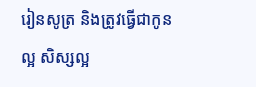រៀនសូត្រ និងត្រូវធ្វើជាកូនល្អ សិស្សល្អ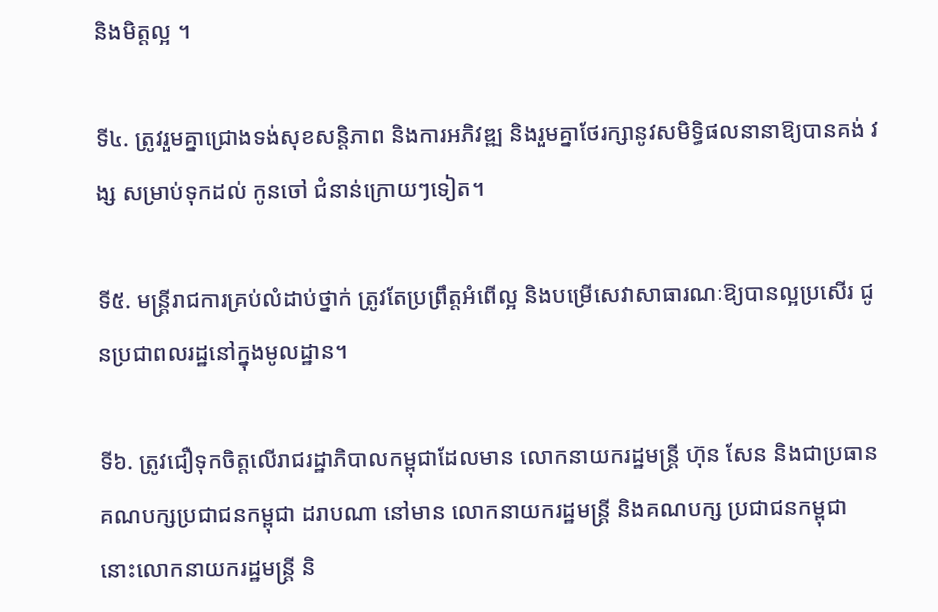និងមិត្តល្អ ។

ទី៤. ត្រូវរួមគ្នាជ្រោងទង់សុខសន្តិភាព និងការអភិវឌ្ឍ និងរួមគ្នាថែរក្សានូវសមិទ្ធិផលនានាឱ្យបានគង់ វង្ស សម្រាប់ទុកដល់ កូនចៅ ជំនាន់ក្រោយៗទៀត។

ទី៥. មន្ត្រីរាជការគ្រប់លំដាប់ថ្នាក់ ត្រូវតែប្រព្រឹត្តអំពើល្អ និងបម្រើសេវាសាធារណៈឱ្យបានល្អប្រសើរ ជូនប្រជាពលរដ្ឋនៅក្នុងមូលដ្ឋាន។

ទី៦. ត្រូវជឿទុកចិត្ដលើរាជរដ្ឋាភិបាលកម្ពុជាដែលមាន លោកនាយករដ្ឋមន្រ្ដី ហ៊ុន សែន និងជាប្រធានគណបក្សប្រជាជនកម្ពុជា ដរាបណា នៅមាន លោកនាយករដ្ឋមន្រ្ដី និងគណបក្ស ប្រជាជនកម្ពុជា នោះលោកនាយករដ្ឋមន្រ្ដី និ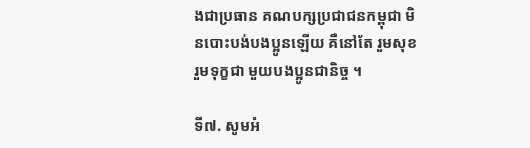ងជាប្រធាន គណបក្សប្រជាជនកម្ពុជា មិនបោះបង់បងប្អូនឡើយ គឺនៅតែ រួមសុខ រួមទុក្ខជា មួយបងប្អូនជានិច្ច ។

ទី៧. សូមអំ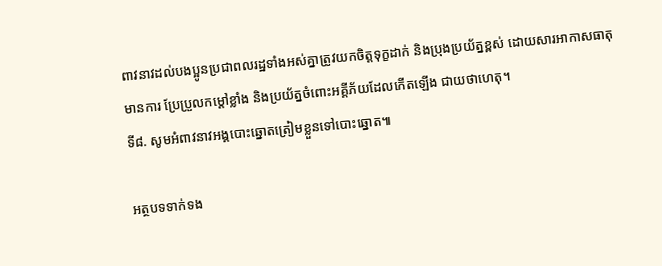ពាវនាវដល់បងប្អូនប្រជាពលរដ្ឋទាំងអស់គ្នាត្រូវយកចិត្តទុក្ខដាក់ និងប្រុងប្រយ័ត្នខ្ពស់ ដោយសារអាកាសធាតុមានការ ប្រែប្រួលកម្តៅខ្លាំង និងប្រយ័ត្នចំពោះអគ្គីភ័យដែលកើតឡើង ជាយថាហេតុ។
ទី៨. សូមអំពាវនាវអង្គបោះឆ្នោតត្រៀមខ្លួនទៅបោះឆ្នោត៕

អត្ថបទទាក់ទង